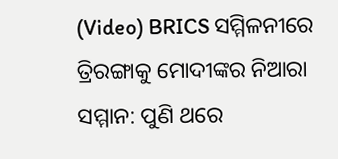(Video) BRICS ସମ୍ମିଳନୀରେ ତ୍ରିରଙ୍ଗାକୁ ମୋଦୀଙ୍କର ନିଆରା ସମ୍ମାନ: ପୁଣି ଥରେ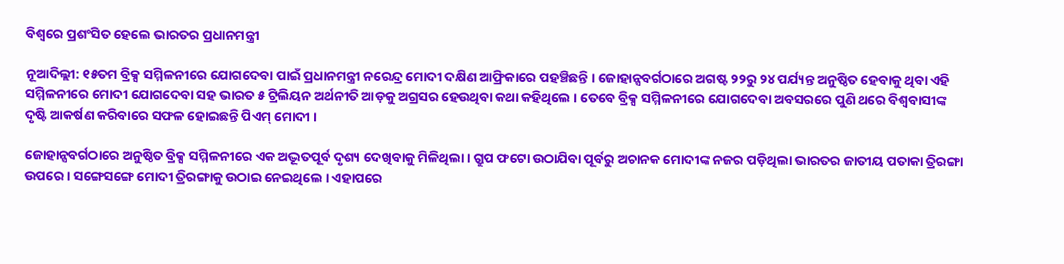ବିଶ୍ୱରେ ପ୍ରଶଂସିତ ହେଲେ ଭାରତର ପ୍ରଧାନମନ୍ତ୍ରୀ

ନୂଆଦିଲ୍ଲୀ: ୧୫ତମ ବ୍ରିକ୍ସ ସମ୍ମିଳନୀରେ ଯୋଗଦେବା ପାଇଁ ପ୍ରଧାନମନ୍ତ୍ରୀ ନରେନ୍ଦ୍ର ମୋଦୀ ଦକ୍ଷିଣ ଆଫ୍ରିକାରେ ପହଞ୍ଚିଛନ୍ତି । ଜୋହାନ୍ସବର୍ଗଠାରେ ଅଗଷ୍ଟ ୨୨ରୁ ୨୪ ପର୍ଯ୍ୟନ୍ତ ଅନୁଷ୍ଠିତ ହେବାକୁ ଥିବା ଏହି ସମ୍ମିଳନୀରେ ମୋଦୀ ଯୋଗଦେବା ସହ ଭାରତ ୫ ଟ୍ରିଲିୟନ ଅର୍ଥନୀତି ଆଡ଼କୁ ଅଗ୍ରସର ହେଉଥିବା କଥା କହିଥିଲେ । ତେବେ ବ୍ରିକ୍ସ ସମ୍ମିଳନୀରେ ଯୋଗଦେବା ଅବସରରେ ପୁଣି ଥରେ ବିଶ୍ୱବାସୀଙ୍କ ଦୃଷ୍ଟି ଆକର୍ଷଣ କରିବାରେ ସଫଳ ହୋଇଛନ୍ତି ପିଏମ୍ ମୋଦୀ ।

ଜୋହାନ୍ସବର୍ଗଠାରେ ଅନୁଷ୍ଠିତ ବ୍ରିକ୍ସ ସମ୍ମିଳନୀରେ ଏକ ଅଦ୍ଭୂତପୂର୍ବ ଦୃଶ୍ୟ ଦେଖିବାକୁ ମିଳିଥିଲା । ଗ୍ରୁପ ଫଟୋ ଉଠାଯିବା ପୂର୍ବରୁ ଅଚାନକ ମୋଦୀଙ୍କ ନଜର ପଡ଼ିଥିଲା ଭାରତର ଜାତୀୟ ପତାକା ତ୍ରିରଙ୍ଗା ଉପରେ । ସଙ୍ଗେସଙ୍ଗେ ମୋଦୀ ତ୍ରିରଙ୍ଗାକୁ ଉଠାଇ ନେଇଥିଲେ । ଏହାପରେ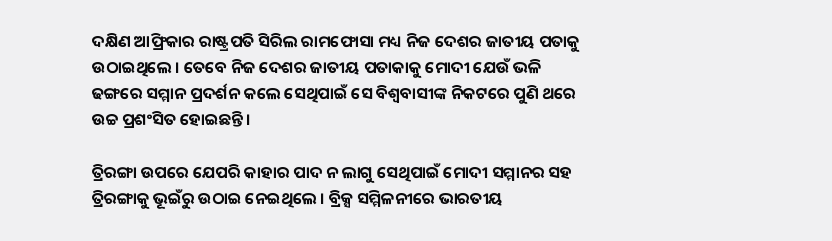ଦକ୍ଷିଣ ଆଫ୍ରିକାର ରାଷ୍ଟ୍ରପତି ସିରିଲ ରାମଫୋସା ମଧ୍ୟ ନିଜ ଦେଶର ଜାତୀୟ ପତାକୁ ଉଠାଇଥିଲେ । ତେବେ ନିଜ ଦେଶର ଜାତୀୟ ପତାକାକୁ ମୋଦୀ ଯେଉଁ ଭଳି ଢଙ୍ଗରେ ସମ୍ମାନ ପ୍ରଦର୍ଶନ କଲେ ସେଥିପାଇଁ ସେ ବିଶ୍ୱବାସୀଙ୍କ ନିକଟରେ ପୁଣି ଥରେ ଉଚ୍ଚ ପ୍ରଶଂସିତ ହୋଇଛନ୍ତି ।

ତ୍ରିରଙ୍ଗା ଉପରେ ଯେପରି କାହାର ପାଦ ନ ଲାଗୁ ସେଥିପାଇଁ ମୋଦୀ ସମ୍ମାନର ସହ ତ୍ରିରଙ୍ଗାକୁ ଭୂଇଁରୁ ଉଠାଇ ନେଇଥିଲେ । ବ୍ରିକ୍ସ ସମ୍ମିଳନୀରେ ଭାରତୀୟ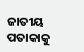ଜାତୀୟ ପତାକାକୁ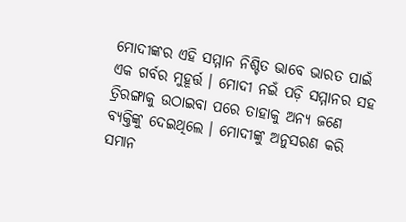ମୋଦୀଙ୍କର ଏହି ସମ୍ମାନ ନିଶ୍ଚିତ ଭାବେ ଭାରତ ପାଇଁ ଏକ ଗର୍ବର ମୁହୂର୍ତ୍ତ । ମୋଦୀ ନଇଁ ପଡ଼ି ସମ୍ମାନର ସହ ତ୍ରିରଙ୍ଗାକୁ ଉଠାଇବା ପରେ ତାହାକୁ ଅନ୍ୟ ଜଣେ ବ୍ୟକ୍ତିଙ୍କୁ ଦେଇଥିଲେ । ମୋଦୀଙ୍କୁ ଅନୁସରଣ କରି ସମାନ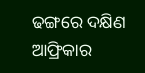ଢଙ୍ଗରେ ଦକ୍ଷିଣ ଆଫ୍ରିକାର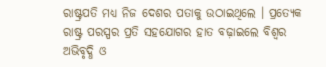ରାଷ୍ଟ୍ରପତି ମଧ୍ୟ ନିଜ ଦେଶର ପତାକୁ ଉଠାଇଥିଲେ । ପ୍ରତ୍ୟେକ ରାଷ୍ଟ୍ର ପରସ୍ପର ପ୍ରତି ସହଯୋଗର ହାତ ବଢ଼ାଇଲେ ବିଶ୍ୱର ଅଭିବୃଦ୍ଧି ଓ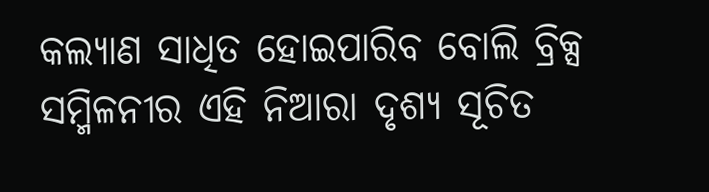କଲ୍ୟାଣ ସାଧିତ ହୋଇପାରିବ ବୋଲି ବ୍ରିକ୍ସ ସମ୍ମିଳନୀର ଏହି ନିଆରା ଦୃଶ୍ୟ ସୂଚିତ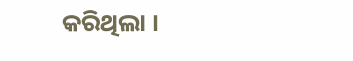କରିଥିଲା ।